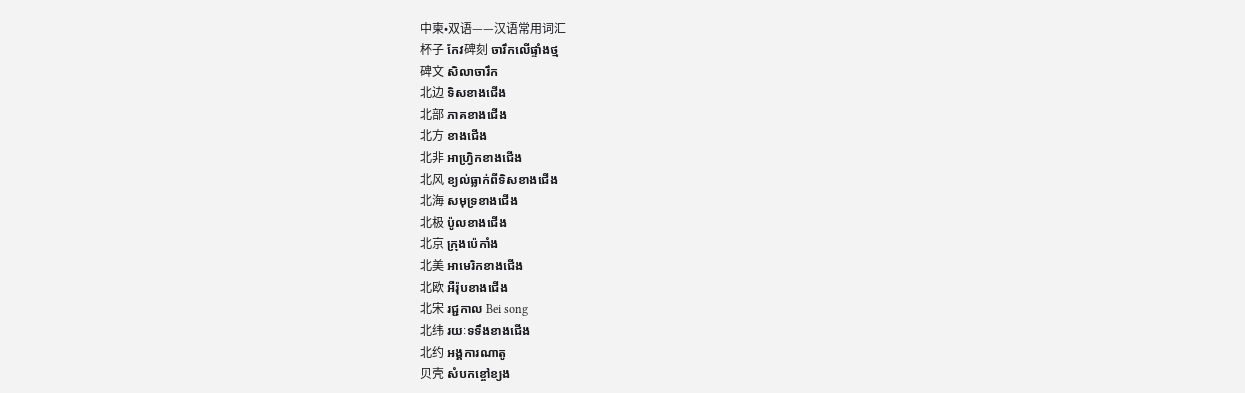中柬•双语——汉语常用词汇
杯子 កែវ碑刻 ចារឹកលើផ្ទាំងថ្ម
碑文 សិលាចារឹក
北边 ទិសខាងជើង
北部 ភាគខាងជើង
北方 ខាងជើង
北非 អាហ្វ្រិកខាងជើង
北风 ខ្យល់ធ្លាក់ពីទិសខាងជើង
北海 សមុទ្រខាងជើង
北极 ប៉ូលខាងជើង
北京 ក្រុងប៉េកាំង
北美 អាមេរិកខាងជើង
北欧 អឺរ៉ុបខាងជើង
北宋 រជ្ជកាល Bei song
北纬 រយៈទទឹងខាងជើង
北约 អង្គការណាតូ
贝壳 សំបកខ្ចៅខ្យង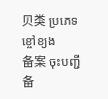贝类 ប្រភេទខ្ចៅខ្យង
备案 ចុះបញ្ជី
备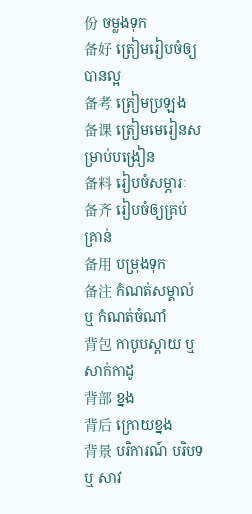份 ចម្លងទុក
备好 ត្រៀមរៀបចំឲ្យបានល្អ
备考 ត្រៀមប្រឡង
备课 ត្រៀមមេរៀនសម្រាប់បង្រៀន
备料 រៀបចំសម្ភារៈ
备齐 រៀបចំឲ្យគ្រប់គ្រាន់
备用 បម្រុងទុក
备注 កំណត់សម្គាល់ ឬ កំណត់ចំណាំ
背包 កាបូបស្ពាយ ឬ សាក់កាដូ
背部 ខ្នង
背后 ក្រោយខ្នង
背景 បរិការណ៍ បរិបទ ឬ សាវ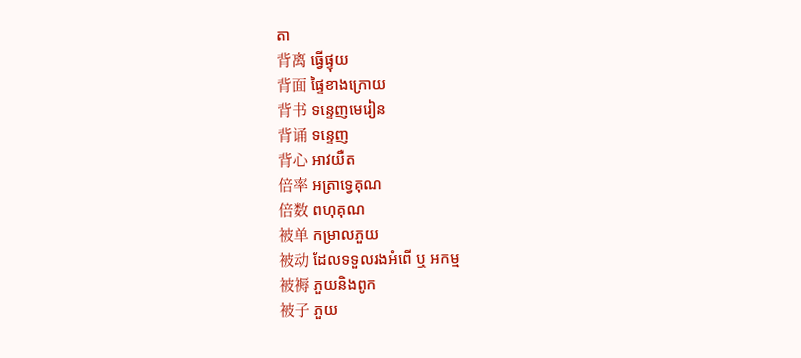តា
背离 ធ្វើផ្ទុយ
背面 ផ្ទៃខាងក្រោយ
背书 ទន្ទេញមេរៀន
背诵 ទន្ទេញ
背心 អាវយឺត
倍率 អត្រាទ្វេគុណ
倍数 ពហុគុណ
被单 កម្រាលភួយ
被动 ដែលទទួលរងអំពើ ឬ អកម្ម
被褥 ភួយនិងពូក
被子 ភួយ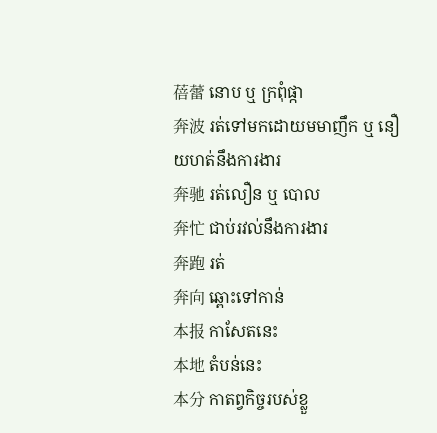蓓蕾 នោប ឬ ក្រពុំផ្កា
奔波 រត់ទៅមកដោយមមាញឹក ឬ នឿយហត់នឹងការងារ
奔驰 រត់លឿន ឬ បោល
奔忙 ជាប់រវល់នឹងការងារ
奔跑 រត់
奔向 ឆ្ពោះទៅកាន់
本报 កាសែតនេះ
本地 តំបន់នេះ
本分 កាតព្វកិច្ចរបស់ខ្លួ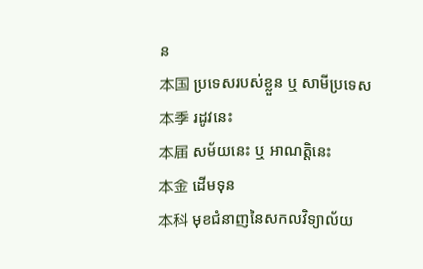ន
本国 ប្រទេសរបស់ខ្លួន ឬ សាមីប្រទេស
本季 រដូវនេះ
本届 សម័យនេះ ឬ អាណត្តិនេះ
本金 ដើមទុន
本科 មុខជំនាញនៃសកលវិទ្យាល័យ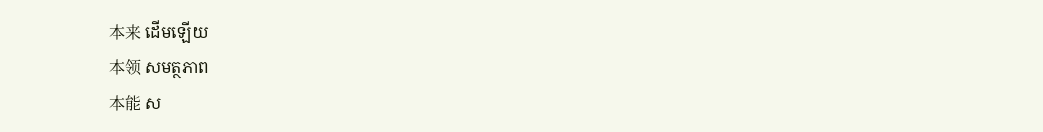本来 ដើមឡើយ
本领 សមត្ថភាព
本能 ស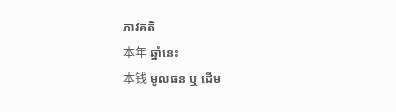ភាវគតិ
本年 ឆ្នាំនេះ
本钱 មូលធន ឬ ដើម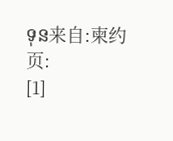ទុន来自:柬约
页:
[1]